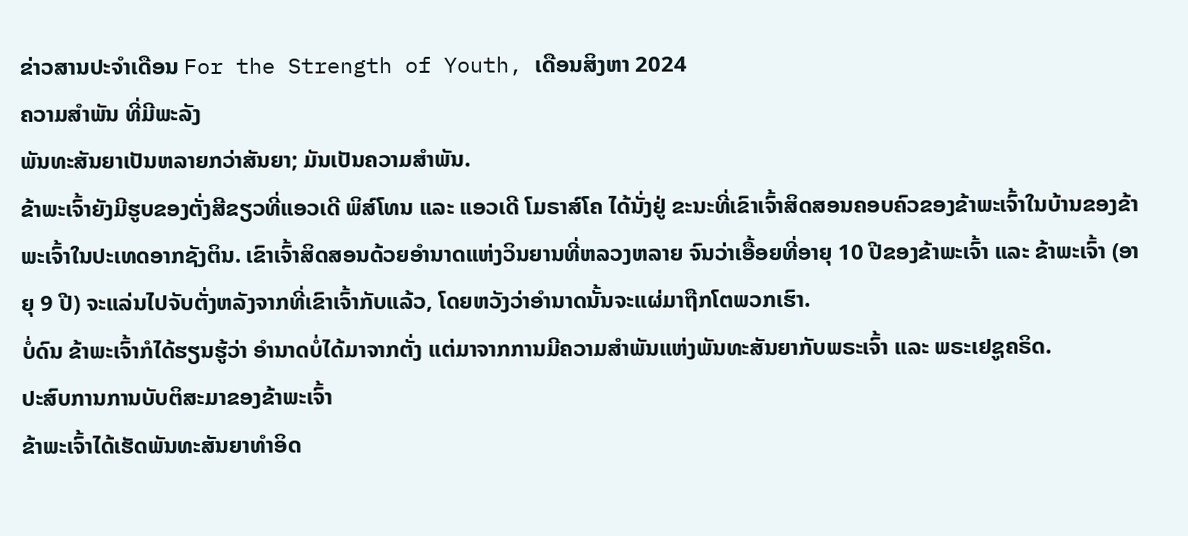ຂ່າວສານປະຈຳເດືອນ For the Strength of Youth, ເດືອນສິງຫາ 2024
ຄວາມສຳພັນ ທີ່ມີພະລັງ
ພັນທະສັນຍາເປັນຫລາຍກວ່າສັນຍາ; ມັນເປັນຄວາມສຳພັນ.
ຂ້າພະເຈົ້າຍັງມີຮູບຂອງຕັ່ງສີຂຽວທີ່ແອວເດີ ພິສ໌ໂທນ ແລະ ແອວເດີ ໂມຣາສ໌ໂຄ ໄດ້ນັ່ງຢູ່ ຂະນະທີ່ເຂົາເຈົ້າສິດສອນຄອບຄົວຂອງຂ້າພະເຈົ້າໃນບ້ານຂອງຂ້າພະເຈົ້າໃນປະເທດອາກຊັງຕິນ. ເຂົາເຈົ້າສິດສອນດ້ວຍອຳນາດແຫ່ງວິນຍານທີ່ຫລວງຫລາຍ ຈົນວ່າເອື້ອຍທີ່ອາຍຸ 10 ປີຂອງຂ້າພະເຈົ້າ ແລະ ຂ້າພະເຈົ້າ (ອາຍຸ 9 ປີ) ຈະແລ່ນໄປຈັບຕັ່ງຫລັງຈາກທີ່ເຂົາເຈົ້າກັບແລ້ວ, ໂດຍຫວັງວ່າອຳນາດນັ້ນຈະແຜ່ມາຖືກໂຕພວກເຮົາ.
ບໍ່ດົນ ຂ້າພະເຈົ້າກໍໄດ້ຮຽນຮູ້ວ່າ ອຳນາດບໍ່ໄດ້ມາຈາກຕັ່ງ ແຕ່ມາຈາກການມີຄວາມສຳພັນແຫ່ງພັນທະສັນຍາກັບພຣະເຈົ້າ ແລະ ພຣະເຢຊູຄຣິດ.
ປະສົບການການບັບຕິສະມາຂອງຂ້າພະເຈົ້າ
ຂ້າພະເຈົ້າໄດ້ເຮັດພັນທະສັນຍາທຳອິດ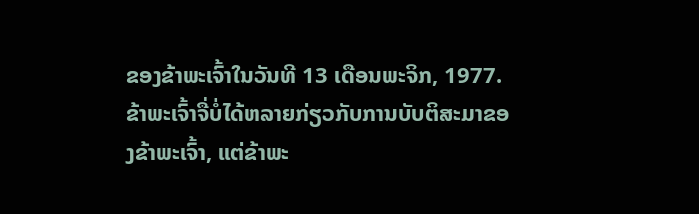ຂອງຂ້າພະເຈົ້າໃນວັນທີ 13 ເດືອນພະຈິກ, 1977. ຂ້າພະເຈົ້າຈື່ບໍ່ໄດ້ຫລາຍກ່ຽວກັບການບັບຕິສະມາຂອງຂ້າພະເຈົ້າ, ແຕ່ຂ້າພະ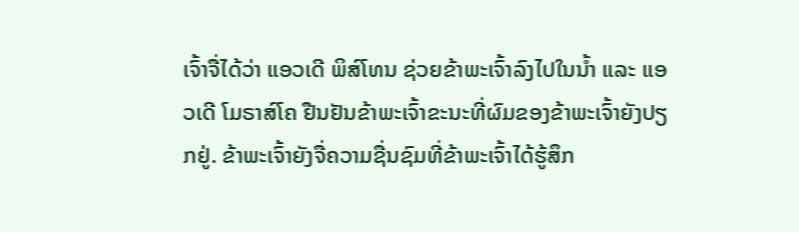ເຈົ້າຈື່ໄດ້ວ່າ ແອວເດີ ພິສ໌ໂທນ ຊ່ວຍຂ້າພະເຈົ້າລົງໄປໃນນໍ້າ ແລະ ແອວເດີ ໂມຣາສ໌ໂຄ ຢືນຢັນຂ້າພະເຈົ້າຂະນະທີ່ຜົມຂອງຂ້າພະເຈົ້າຍັງປຽກຢູ່. ຂ້າພະເຈົ້າຍັງຈື່ຄວາມຊື່ນຊົມທີ່ຂ້າພະເຈົ້າໄດ້ຮູ້ສຶກ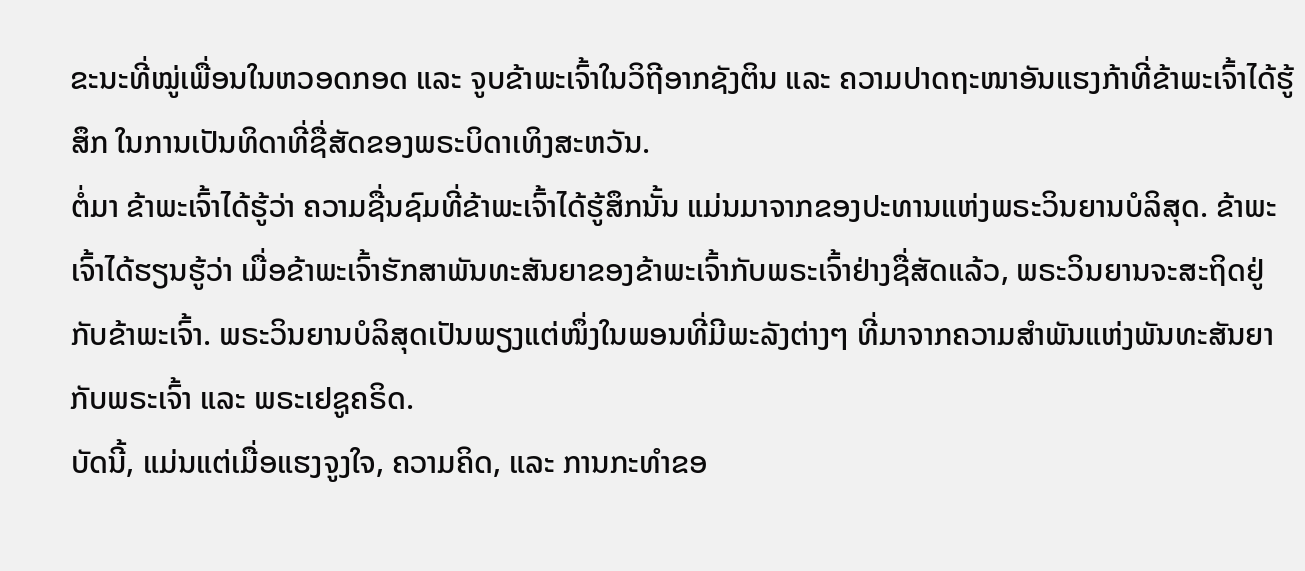ຂະນະທີ່ໝູ່ເພື່ອນໃນຫວອດກອດ ແລະ ຈູບຂ້າພະເຈົ້າໃນວິຖີອາກຊັງຕິນ ແລະ ຄວາມປາດຖະໜາອັນແຮງກ້າທີ່ຂ້າພະເຈົ້າໄດ້ຮູ້ສຶກ ໃນການເປັນທິດາທີ່ຊື່ສັດຂອງພຣະບິດາເທິງສະຫວັນ.
ຕໍ່ມາ ຂ້າພະເຈົ້າໄດ້ຮູ້ວ່າ ຄວາມຊື່ນຊົມທີ່ຂ້າພະເຈົ້າໄດ້ຮູ້ສຶກນັ້ນ ແມ່ນມາຈາກຂອງປະທານແຫ່ງພຣະວິນຍານບໍລິສຸດ. ຂ້າພະເຈົ້າໄດ້ຮຽນຮູ້ວ່າ ເມື່ອຂ້າພະເຈົ້າຮັກສາພັນທະສັນຍາຂອງຂ້າພະເຈົ້າກັບພຣະເຈົ້າຢ່າງຊື່ສັດແລ້ວ, ພຣະວິນຍານຈະສະຖິດຢູ່ກັບຂ້າພະເຈົ້າ. ພຣະວິນຍານບໍລິສຸດເປັນພຽງແຕ່ໜຶ່ງໃນພອນທີ່ມີພະລັງຕ່າງໆ ທີ່ມາຈາກຄວາມສຳພັນແຫ່ງພັນທະສັນຍາກັບພຣະເຈົ້າ ແລະ ພຣະເຢຊູຄຣິດ.
ບັດນີ້, ແມ່ນແຕ່ເມື່ອແຮງຈູງໃຈ, ຄວາມຄິດ, ແລະ ການກະທຳຂອ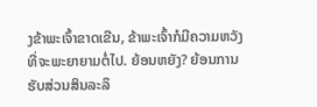ງຂ້າພະເຈົ້າຂາດເຂີນ, ຂ້າພະເຈົ້າກໍມີຄວາມຫວັງທີ່ຈະພະຍາຍາມຕໍ່ໄປ. ຍ້ອນຫຍັງ? ຍ້ອນການຮັບສ່ວນສິນລະລຶ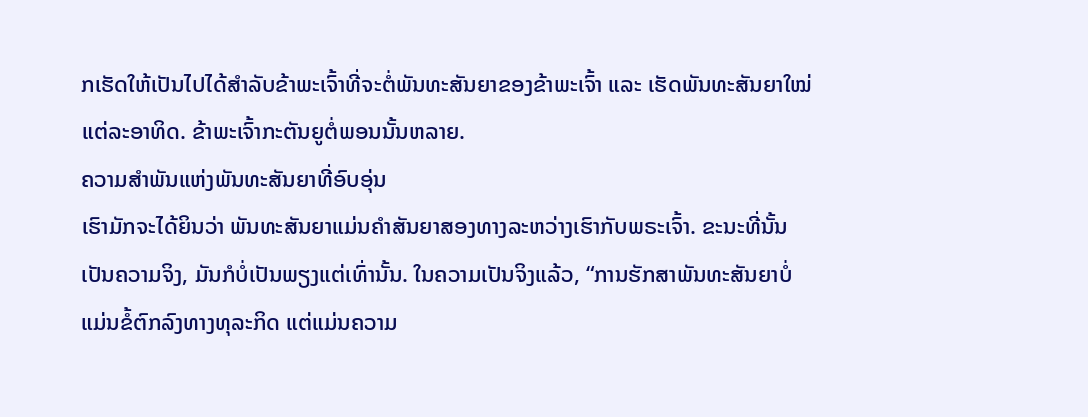ກເຮັດໃຫ້ເປັນໄປໄດ້ສຳລັບຂ້າພະເຈົ້າທີ່ຈະຕໍ່ພັນທະສັນຍາຂອງຂ້າພະເຈົ້າ ແລະ ເຮັດພັນທະສັນຍາໃໝ່ແຕ່ລະອາທິດ. ຂ້າພະເຈົ້າກະຕັນຍູຕໍ່ພອນນັ້ນຫລາຍ.
ຄວາມສຳພັນແຫ່ງພັນທະສັນຍາທີ່ອົບອຸ່ນ
ເຮົາມັກຈະໄດ້ຍິນວ່າ ພັນທະສັນຍາແມ່ນຄຳສັນຍາສອງທາງລະຫວ່າງເຮົາກັບພຣະເຈົ້າ. ຂະນະທີ່ນັ້ນເປັນຄວາມຈິງ, ມັນກໍບໍ່ເປັນພຽງແຕ່ເທົ່ານັ້ນ. ໃນຄວາມເປັນຈິງແລ້ວ, “ການຮັກສາພັນທະສັນຍາບໍ່ແມ່ນຂໍ້ຕົກລົງທາງທຸລະກິດ ແຕ່ແມ່ນຄວາມ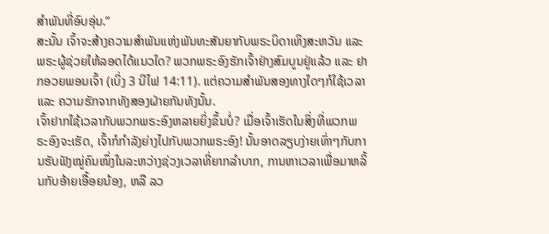ສຳພັນທີ່ອົບອຸ່ນ.”
ສະນັ້ນ ເຈົ້າຈະສ້າງຄວາມສຳພັນແຫ່ງພັນທະສັນຍາກັບພຣະບິດາເທິງສະຫວັນ ແລະ ພຣະຜູ້ຊ່ວຍໃຫ້ລອດໄດ້ແນວໃດ? ພວກພຣະອົງຮັກເຈົ້າຢ່າງສົມບູນຢູ່ແລ້ວ ແລະ ຢາກອວຍພອນເຈົ້າ (ເບິ່ງ 3 ນີໄຟ 14:11). ແຕ່ຄວາມສຳພັນສອງທາງໃດໆກໍໃຊ້ເວລາ ແລະ ຄວາມຮັກຈາກທັງສອງຝ່າຍກັນທັງນັ້ນ.
ເຈົ້າຢາກໃຊ້ເວລາກັບພວກພຣະອົງຫລາຍຍິ່ງຂຶ້ນບໍ່? ເມື່ອເຈົ້າເຮັດໃນສິ່ງທີ່ພວກພຣະອົງຈະເຮັດ, ເຈົ້າກໍກຳລັງຍ່າງໄປກັບພວກພຣະອົງ! ນັ້ນອາດລຽບງ່າຍເທົ່າໆກັບການຮັບຟັງໝູ່ຄົນໜຶ່ງໃນລະຫວ່າງຊ່ວງເວລາທີ່ຍາກລຳບາກ, ການຫາເວລາເພື່ອມາຫລິ້ນກັບອ້າຍເອື້ອຍນ້ອງ, ຫລື ລວ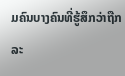ມຄົນບາງຄົນທີ່ຮູ້ສຶກວ່າຖືກລະ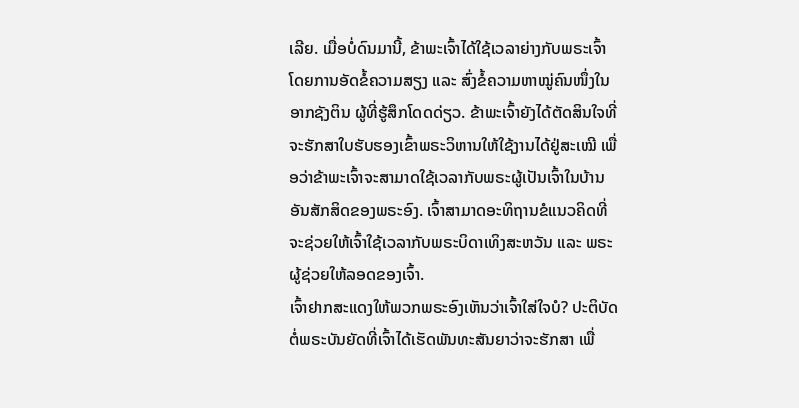ເລີຍ. ເມື່ອບໍ່ດົນມານີ້, ຂ້າພະເຈົ້າໄດ້ໃຊ້ເວລາຍ່າງກັບພຣະເຈົ້າ ໂດຍການອັດຂໍ້ຄວາມສຽງ ແລະ ສົ່ງຂໍ້ຄວາມຫາໝູ່ຄົນໜຶ່ງໃນອາກຊັງຕິນ ຜູ້ທີ່ຮູ້ສຶກໂດດດ່ຽວ. ຂ້າພະເຈົ້າຍັງໄດ້ຕັດສິນໃຈທີ່ຈະຮັກສາໃບຮັບຮອງເຂົ້າພຣະວິຫານໃຫ້ໃຊ້ງານໄດ້ຢູ່ສະເໝີ ເພື່ອວ່າຂ້າພະເຈົ້າຈະສາມາດໃຊ້ເວລາກັບພຣະຜູ້ເປັນເຈົ້າໃນບ້ານອັນສັກສິດຂອງພຣະອົງ. ເຈົ້າສາມາດອະທິຖານຂໍແນວຄິດທີ່ຈະຊ່ວຍໃຫ້ເຈົ້າໃຊ້ເວລາກັບພຣະບິດາເທິງສະຫວັນ ແລະ ພຣະຜູ້ຊ່ວຍໃຫ້ລອດຂອງເຈົ້າ.
ເຈົ້າຢາກສະແດງໃຫ້ພວກພຣະອົງເຫັນວ່າເຈົ້າໃສ່ໃຈບໍ? ປະຕິບັດຕໍ່ພຣະບັນຍັດທີ່ເຈົ້າໄດ້ເຮັດພັນທະສັນຍາວ່າຈະຮັກສາ ເພື່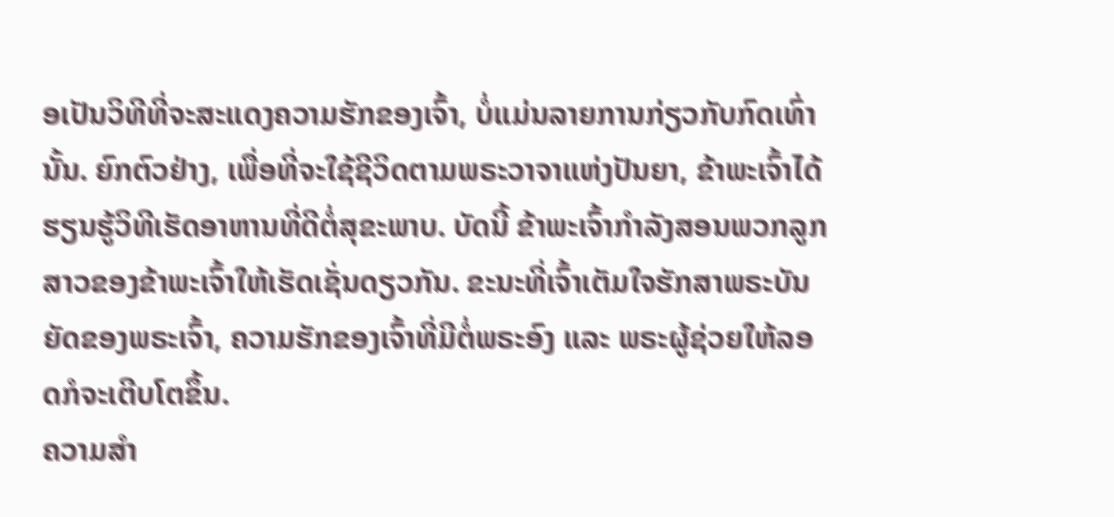ອເປັນວິທີທີ່ຈະສະແດງຄວາມຮັກຂອງເຈົ້າ, ບໍ່ແມ່ນລາຍການກ່ຽວກັບກົດເທົ່ານັ້ນ. ຍົກຕົວຢ່າງ, ເພື່ອທີ່ຈະໃຊ້ຊີວິດຕາມພຣະວາຈາແຫ່ງປັນຍາ, ຂ້າພະເຈົ້າໄດ້ຮຽນຮູ້ວິທີເຮັດອາຫານທີ່ດີຕໍ່ສຸຂະພາບ. ບັດນີ້ ຂ້າພະເຈົ້າກຳລັງສອນພວກລູກສາວຂອງຂ້າພະເຈົ້າໃຫ້ເຮັດເຊັ່ນດຽວກັນ. ຂະນະທີ່ເຈົ້າເຕັມໃຈຮັກສາພຣະບັນຍັດຂອງພຣະເຈົ້າ, ຄວາມຮັກຂອງເຈົ້າທີ່ມີຕໍ່ພຣະອົງ ແລະ ພຣະຜູ້ຊ່ວຍໃຫ້ລອດກໍຈະເຕີບໂຕຂຶ້ນ.
ຄວາມສຳ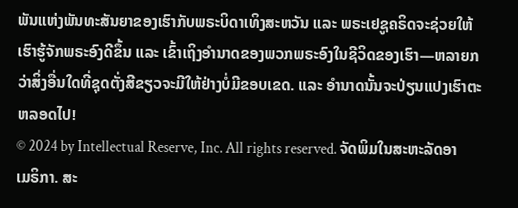ພັນແຫ່ງພັນທະສັນຍາຂອງເຮົາກັບພຣະບິດາເທິງສະຫວັນ ແລະ ພຣະເຢຊູຄຣິດຈະຊ່ວຍໃຫ້ເຮົາຮູ້ຈັກພຣະອົງດີຂຶ້ນ ແລະ ເຂົ້າເຖິງອຳນາດຂອງພວກພຣະອົງໃນຊີວິດຂອງເຮົາ—ຫລາຍກວ່າສິ່ງອື່ນໃດທີ່ຊຸດຕັ່ງສີຂຽວຈະມີໃຫ້ຢ່າງບໍ່ມີຂອບເຂດ. ແລະ ອຳນາດນັ້ນຈະປ່ຽນແປງເຮົາຕະຫລອດໄປ!
© 2024 by Intellectual Reserve, Inc. All rights reserved. ຈັດພິມໃນສະຫະລັດອາເມຣິກາ. ສະ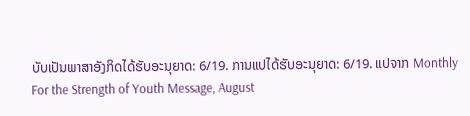ບັບເປັນພາສາອັງກິດໄດ້ຮັບອະນຸຍາດ: 6/19. ການແປໄດ້ຮັບອະນຸຍາດ: 6/19. ແປຈາກ Monthly For the Strength of Youth Message, August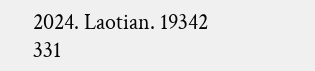2024. Laotian. 19342 331